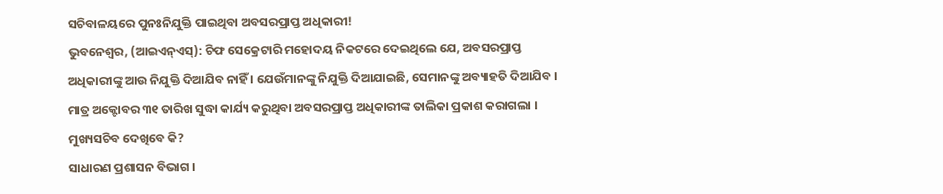ସଚିବାଳୟରେ ପୁନଃନିଯୁକ୍ତି ପାଇଥିବା ଅବସରପ୍ରାପ୍ତ ଅଧିକାରୀ!
ଭୁବନେଶ୍ୱର, (ଆଇଏନ୍ଏସ୍): ଚିଫ ସେକ୍ରେଟାରି ମହୋଦୟ ନିକଟରେ ଦେଇଥିଲେ ଯେ, ଅବସରପ୍ରାପ୍ତ ଅଧିକାରୀଙ୍କୁ ଆଉ ନିଯୁକ୍ତି ଦିଆଯିବ ନାହିଁ । ଯେଉଁମାନଙ୍କୁ ନିଯୁକ୍ତି ଦିଆଯାଇଛି, ସେମାନଙ୍କୁ ଅବ୍ୟାହତି ଦିଆଯିବ । ମାତ୍ର ଅକ୍ଟୋବର ୩୧ ତାରିଖ ସୁଦ୍ଧା କାର୍ଯ୍ୟ କରୁଥିବା ଅବସରପ୍ରାପ୍ତ ଅଧିକାରୀଙ୍କ ତାଲିକା ପ୍ରକାଶ କରାଗଲା । ମୁଖ୍ୟସଚିବ ଦେଖିବେ କି?
ସାଧାରଣ ପ୍ରଶାସନ ବିଭାଗ ।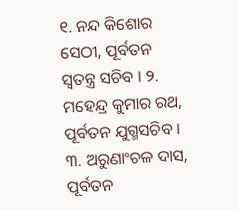୧. ନନ୍ଦ କିଶୋର ସେଠୀ, ପୂର୍ବତନ ସ୍ୱତନ୍ତ୍ର ସଚିବ । ୨. ମହେନ୍ଦ୍ର କୁମାର ରଥ, ପୂର୍ବତନ ଯୁଗ୍ମସଚିବ । ୩. ଅରୁଣାଂଚଳ ଦାସ, ପୂର୍ବତନ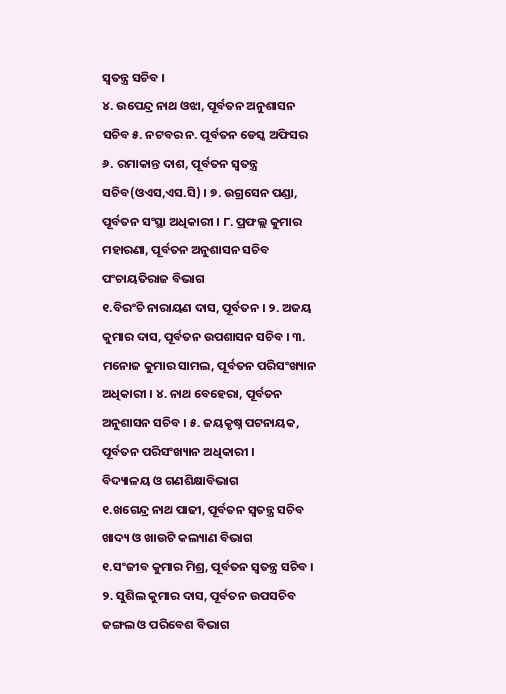ସ୍ୱତନ୍ତ୍ର ସଚିବ ।
୪. ଉପେନ୍ଦ୍ର ନାଥ ଓଝା, ପୂର୍ବତନ ଅନୁଶାସନ ସଚିବ ୫. ନଟବର ନ. ପୂର୍ବତନ ଡେସ୍କ ଅଫିସର ୬. ରମାକାନ୍ତ ଦାଶ, ପୂର୍ବତନ ସ୍ୱତନ୍ତ୍ର ସଚିବ(ଓଏସ,ଏସ.ସି) । ୭. ଉଗ୍ରସେନ ପଣ୍ଡା, ପୂର୍ବତନ ସଂସ୍ଥା ଅଧିକାରୀ । ୮. ପ୍ରଫଲ୍ଲ କୁମାର ମହାରଣା, ପୂର୍ବତନ ଅନୁଶାସନ ସଚିବ
ପଂଚାୟତିରାଜ ବିଭାଗ
୧.ବିରଂଚି ନାରାୟଣ ଦାସ, ପୂର୍ବତନ । ୨. ଅଜୟ କୁମାର ଦାସ, ପୂର୍ବତନ ଉପଶାସନ ସଚିବ । ୩. ମନୋଜ କୁମାର ସାମଲ, ପୂର୍ବତନ ପରିସଂଖ୍ୟାନ ଅଧିକାରୀ । ୪. ନାଥ ବେହେରା, ପୂର୍ବତନ ଅନୁଶାସନ ସଚିବ । ୫. ଜୟକୃଷ୍ନ ପଟନାୟକ, ପୂର୍ବତନ ପରିସଂଖ୍ୟାନ ଅଧିକାରୀ ।
ବିଦ୍ୟାଳୟ ଓ ଗଣଶିକ୍ଷାବିଭାଗ
୧.ଖଗେନ୍ଦ୍ର ନାଥ ପାଢୀ, ପୂର୍ବତନ ସ୍ୱତନ୍ତ୍ର ସଚିବ
ଖାଦ୍ୟ ଓ ଖାଉଟି କଲ୍ୟାଣ ବିଭାଗ
୧.ସଂଜୀବ କୁମାର ମିଶ୍ର, ପୂର୍ବତନ ସ୍ୱତନ୍ତ୍ର ସଚିବ । ୨. ସୁଶିଲ କୁମାର ଦାସ, ପୂର୍ବତନ ଉପସଚିବ
ଜଙ୍ଗଲ ଓ ପରିବେଶ ବିଭାଗ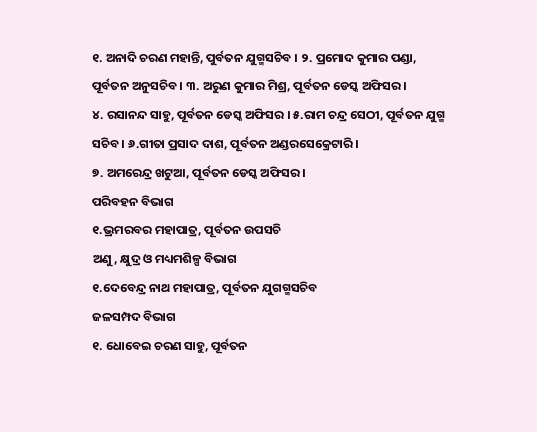୧. ଅନାଦି ଚରଣ ମହାନ୍ତି, ପୁର୍ବତନ ଯୁଗ୍ମସଚିବ । ୨. ପ୍ରମୋଦ କୁମାର ପଣ୍ଡା, ପୂର୍ବତନ ଅନୁସଚିବ । ୩. ଅରୁଣ କୁମାର ମିଶ୍ର, ପୂର୍ବତନ ଡେସ୍କ ଅଫିସର ।
୪. ରସାନନ୍ଦ ସାହୁ, ପୂର୍ବତନ ଡେସ୍କ ଅଫିସର । ୫.ରାମ ଚନ୍ଦ୍ର ସେଠୀ, ପୂର୍ବତନ ଯୁଗ୍ମ ସଚିବ । ୬.ଗୀତା ପ୍ରସାଦ ଦାଶ, ପୂର୍ବତନ ଅଣ୍ଡରସେକ୍ରେଟାରି ।
୭. ଅମରେନ୍ଦ୍ର ଖଟୁଆ, ପୂର୍ବତନ ଡେସ୍କ ଅଫିସର ।
ପରିବହନ ବିଭାଗ
୧.ଭ୍ରମରବର ମହାପାତ୍ର, ପୂର୍ବତନ ଉପସଚି
ଅଣୁ, କ୍ଷୁଦ୍ର ଓ ମଧ୍ୟମଶିଳ୍ପ ବିଭାଗ
୧.ଦେବେନ୍ଦ୍ର ନାଥ ମହାପାତ୍ର, ପୂର୍ବତନ ଯୁଗଗ୍ମସଚିବ
ଜଳସମ୍ପଦ ବିଭାଗ
୧. ଧୋବେଇ ଚରଣ ସାହୁ, ପୂର୍ବତନ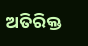ଅତିରିକ୍ତ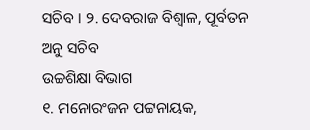ସଚିବ । ୨. ଦେବରାଜ ବିଶ୍ୱାଳ, ପୂର୍ବତନ ଅନୁ ସଚିବ
ଉଚ୍ଚଶିକ୍ଷା ବିଭାଗ
୧. ମନୋରଂଜନ ପଟ୍ଟନାୟକ,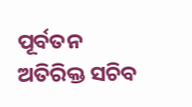ପୂର୍ବତନ ଅତିରିକ୍ତ ସଚିବ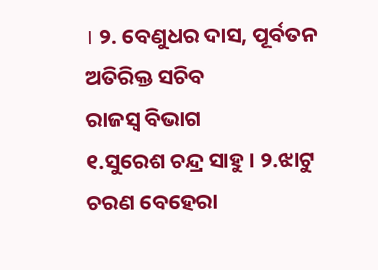। ୨. ବେଣୁଧର ଦାସ, ପୂର୍ବତନ ଅତିରିକ୍ତ ସଚିବ
ରାଜସ୍ୱ ବିଭାଗ
୧.ସୁରେଶ ଚନ୍ଦ୍ର ସାହୁ । ୨.ଝାଟୁ ଚରଣ ବେହେରା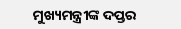ମୁଖ୍ୟମନ୍ତ୍ରୀଙ୍କ ଦପ୍ତର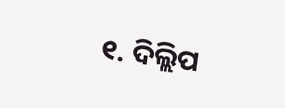୧. ଦିଲ୍ଲିପ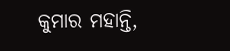କୁମାର ମହାନ୍ତି,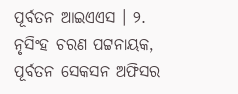ପୂର୍ବତନ ଆଇଏଏସ । ୨. ନୃସିଂହ ଚରଣ ପଟ୍ଟନାୟକ, ପୂର୍ବତନ ସେକସନ ଅଫିସର